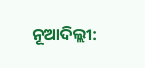ନୂଆଦିଲ୍ଲୀ: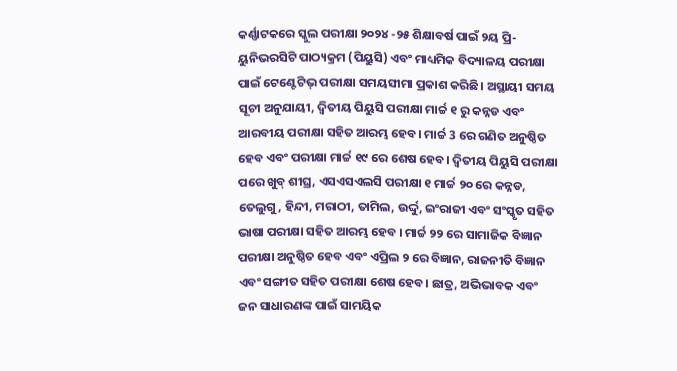କର୍ଣ୍ଣାଟକରେ ସ୍କୁଲ ପରୀକ୍ଷା ୨୦୨୪ -୨୫ ଶିକ୍ଷାବର୍ଷ ପାଇଁ ୨ୟ ପ୍ରି-ୟୁନିଭରସିଟି ପାଠ୍ୟକ୍ରମ (ପିୟୁସି) ଏବଂ ମାଧ୍ୟମିକ ବିଦ୍ୟାଳୟ ପରୀକ୍ଷା ପାଇଁ ଟେଣ୍ଟେଟିଭ୍ ପରୀକ୍ଷା ସମୟସୀମା ପ୍ରକାଶ କରିଛି। ଅସ୍ଥାୟୀ ସମୟ ସୂଚୀ ଅନୁଯାୟୀ, ଦ୍ୱିତୀୟ ପିୟୁସି ପରୀକ୍ଷା ମାର୍ଚ୍ଚ ୧ ରୁ କନ୍ନଡ ଏବଂ ଆରବୀୟ ପରୀକ୍ଷା ସହିତ ଆରମ୍ଭ ହେବ। ମାର୍ଚ୍ଚ 3 ରେ ଗଣିତ ଅନୁଷ୍ଠିତ ହେବ ଏବଂ ପରୀକ୍ଷା ମାର୍ଚ୍ଚ ୧୯ ରେ ଶେଷ ହେବ। ଦ୍ୱିତୀୟ ପିୟୁସି ପରୀକ୍ଷା ପରେ ଖୁବ୍ ଶୀଘ୍ର, ଏସଏସଏଲସି ପରୀକ୍ଷା ୧ ମାର୍ଚ୍ଚ ୨୦ ରେ କନ୍ନଡ, ତେଲୁଗୁ, ହିନ୍ଦୀ, ମରାଠୀ, ତାମିଲ, ଉର୍ଦ୍ଦୁ, ଇଂରାଜୀ ଏବଂ ସଂସ୍କୃତ ସହିତ ଭାଷା ପରୀକ୍ଷା ସହିତ ଆରମ୍ଭ ହେବ । ମାର୍ଚ୍ଚ ୨୨ ରେ ସାମାଜିକ ବିଜ୍ଞାନ ପରୀକ୍ଷା ଅନୁଷ୍ଠିତ ହେବ ଏବଂ ଏପ୍ରିଲ ୨ ରେ ବିଜ୍ଞାନ, ରାଜନୀତି ବିଜ୍ଞାନ ଏବଂ ସଙ୍ଗୀତ ସହିତ ପରୀକ୍ଷା ଶେଷ ହେବ। ଛାତ୍ର, ଅଭିଭାବକ ଏବଂ ଜନ ସାଧାରଣଙ୍କ ପାଇଁ ସାମୟିକ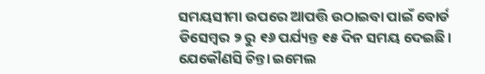ସମୟସୀମା ଉପରେ ଆପତ୍ତି ଉଠାଇବା ପାଇଁ ବୋର୍ଡ ଡିସେମ୍ବର ୨ ରୁ ୧୬ ପର୍ଯ୍ୟନ୍ତ ୧୫ ଦିନ ସମୟ ଦେଇଛି। ଯେକୌଣସି ଚିନ୍ତା ଇମେଲ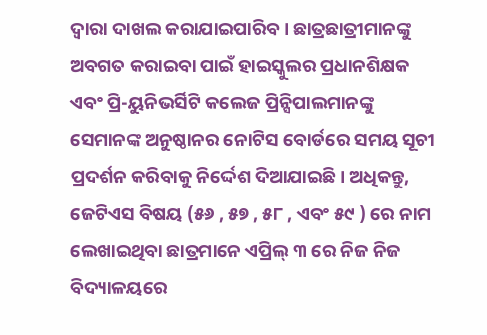ଦ୍ୱାରା ଦାଖଲ କରାଯାଇପାରିବ। ଛାତ୍ରଛାତ୍ରୀମାନଙ୍କୁ ଅବଗତ କରାଇବା ପାଇଁ ହାଇସ୍କୁଲର ପ୍ରଧାନଶିକ୍ଷକ ଏବଂ ପ୍ରି-ୟୁନିଭର୍ସିଟି କଲେଜ ପ୍ରିନ୍ସିପାଲମାନଙ୍କୁ ସେମାନଙ୍କ ଅନୁଷ୍ଠାନର ନୋଟିସ ବୋର୍ଡରେ ସମୟ ସୂଚୀ ପ୍ରଦର୍ଶନ କରିବାକୁ ନିର୍ଦ୍ଦେଶ ଦିଆଯାଇଛି। ଅଧିକନ୍ତୁ, ଜେଟିଏସ ବିଷୟ (୫୬ , ୫୭ , ୫୮ , ଏବଂ ୫୯ ) ରେ ନାମ ଲେଖାଇଥିବା ଛାତ୍ରମାନେ ଏପ୍ରିଲ୍ ୩ ରେ ନିଜ ନିଜ ବିଦ୍ୟାଳୟରେ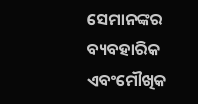ସେମାନଙ୍କର ବ୍ୟବହାରିକ ଏବଂମୌଖିକ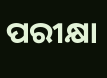ପରୀକ୍ଷା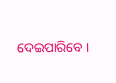ଦେଇପାରିବେ ।